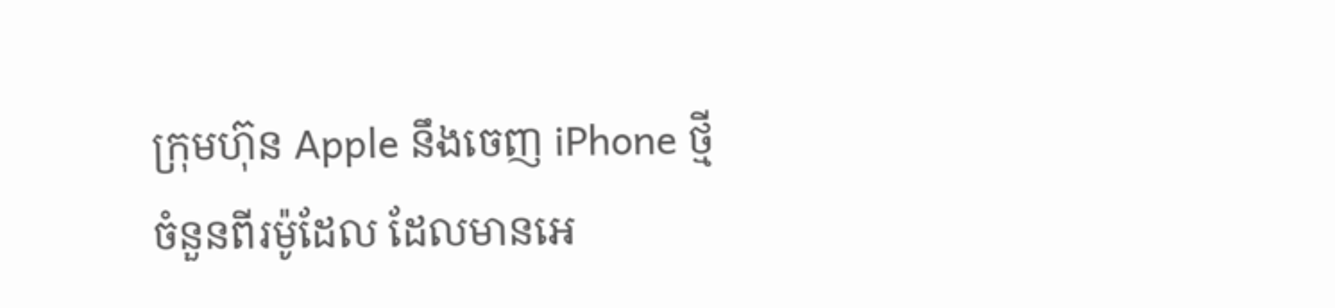ក្រុមហ៊ុន Apple នឹងចេញ iPhone ថ្មីចំនួនពីរម៉ូដែល ដែលមានអេ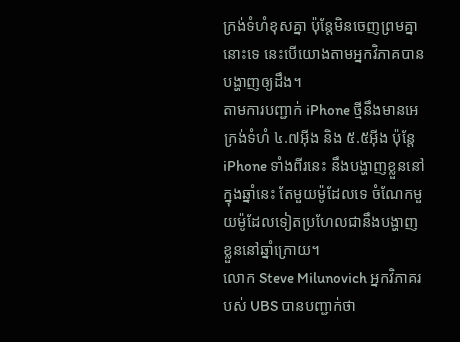ក្រង់ទំហំខុសគ្នា ប៉ុន្តែមិនចេញព្រមគ្នានោះទេ នេះបើយោងតាមអ្នកវិភាគបានបង្ហាញឲ្យដឹង។
តាមការបញ្ជាក់ iPhone ថ្មីនឹងមានអេក្រង់ទំហំ ៤.៧អ៊ីង និង ៥.៥អ៊ីង ប៉ុន្តែ iPhone ទាំងពីរនេះ នឹងបង្ហាញខ្លួននៅក្នុងឆ្នាំនេះ តែមួយម៉ូដែលទេ ចំណែកមួយម៉ូដែលទៀតប្រហែលជានឹងបង្ហាញខ្លួននៅឆ្នាំក្រោយ។
លោក Steve Milunovich អ្នកវិភាគរបស់ UBS បានបញ្ជាក់ថា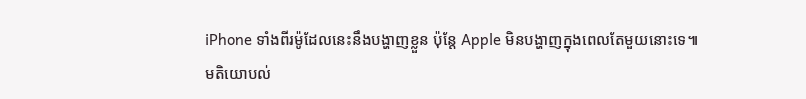iPhone ទាំងពីរម៉ូដែលនេះនឹងបង្ហាញខ្លួន ប៉ុន្តែ Apple មិនបង្ហាញក្នុងពេលតែមួយនោះទេ៕
មតិយោបល់